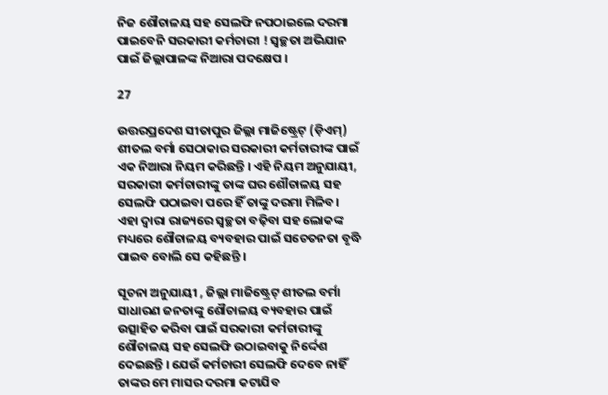ନିଜ ଶୌଚାଳୟ ସହ ସେଲଫି ନପଠାଇଲେ ଦରମା ପାଇବେନି ସରକାରୀ କର୍ମଚାରୀ ! ସ୍ୱଚ୍ଛତା ଅଭିଯାନ ପାଇଁ ଜିଲ୍ଲାପାଳଙ୍କ ନିଆରା ପଦକ୍ଷେପ ।

27

ଉତ୍ତରପ୍ରଦେଶ ସୀତାପୁର ଜିଲ୍ଲା ମାଜିଷ୍ଟ୍ରେଟ୍ (ଡ଼ିଏମ୍) ଶୀତଲ ବର୍ମା ସେଠାକାର ସରକାରୀ କର୍ମଚାରୀଙ୍କ ପାଇଁ ଏକ ନିଆରା ନିୟମ କରିଛନ୍ତି । ଏହି ନିୟମ ଅନୁଯାୟୀ, ସରକାରୀ କର୍ମଚାରୀଙ୍କୁ ତାଙ୍କ ଘର ଶୌଚାଳୟ ସହ ସେଲଫି ପଠାଇବା ପରେ ହିଁ ତାଙ୍କୁ ଦରମା ମିଳିବ। ଏହା ଦ୍ୱାରା ରାଜ୍ୟରେ ସ୍ୱଚ୍ଛତା ବଢ଼ିବା ସହ ଲୋକଙ୍କ ମଧ୍ୟରେ ଶୌଚାଳୟ ବ୍ୟବହାର ପାଇଁ ସଚେତନତା ବୃଦ୍ଧି ପାଇବ ବୋଲି ସେ କହିଛନ୍ତି ।

ସୂଚନା ଅନୁଯାୟୀ , ଜିଲ୍ଲା ମାଜିଷ୍ଟ୍ରେଟ୍ ଶୀତଲ ବର୍ମା ସାଧାରଣ ଜନତାଙ୍କୁ ଶୌଚାଳୟ ବ୍ୟବହାର ପାଇଁ ଉତ୍ସାହିତ କରିବା ପାଇଁ ସରକାରୀ କର୍ମଚାରୀଙ୍କୁ ଶୌଚାଳୟ ସହ ସେଲଫି ଉଠାଇବାକୁ ନିର୍ଦ୍ଦେଶ ଦେଇଛନ୍ତି । ଯେଉଁ କର୍ମଚାରୀ ସେଲଫି ଦେବେ ନାହିଁ ତାଙ୍କର ମେ ମାସର ଦରମା କଟାଯିବ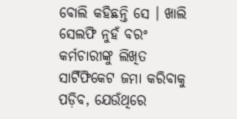ବୋଲି କହିଛନ୍ତି ସେ । ଖାଲି ସେଲଫି ନୁହଁ ବରଂ କର୍ମଚାରୀଙ୍କୁ ଲିଖିତ ସାର୍ଟିଫିକେଟ ଜମା କରିବାକୁ ପଡ଼ିବ, ଯେଉଁଥିରେ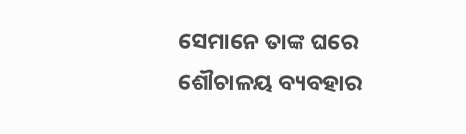ସେମାନେ ତାଙ୍କ ଘରେ ଶୌଚାଳୟ ବ୍ୟବହାର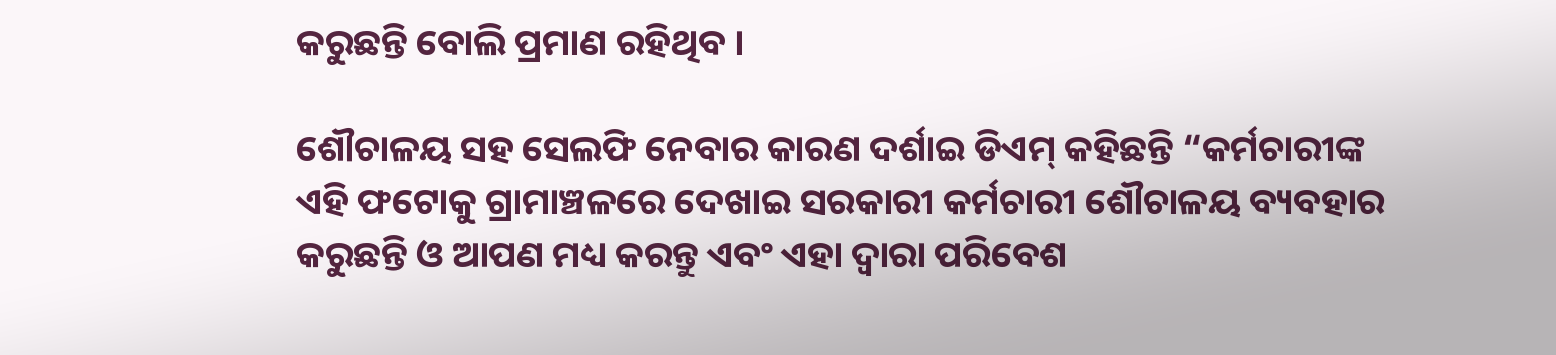କରୁଛନ୍ତି ବୋଲି ପ୍ରମାଣ ରହିଥିବ ।

ଶୌଚାଳୟ ସହ ସେଲଫି ନେବାର କାରଣ ଦର୍ଶାଇ ଡିଏମ୍ କହିଛନ୍ତି “କର୍ମଚାରୀଙ୍କ ଏହି ଫଟୋକୁ ଗ୍ରାମାଞ୍ଚଳରେ ଦେଖାଇ ସରକାରୀ କର୍ମଚାରୀ ଶୌଚାଳୟ ବ୍ୟବହାର କରୁଛନ୍ତି ଓ ଆପଣ ମଧ୍ୟ କରନ୍ତୁ ଏବଂ ଏହା ଦ୍ୱାରା ପରିବେଶ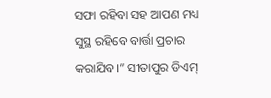ସଫା ରହିବା ସହ ଆପଣ ମଧ୍ୟ ସୁସ୍ଥ ରହିବେ ବାର୍ତ୍ତା ପ୍ରଚାର କରାଯିବ।” ସୀତାପୁର ଡିଏମ୍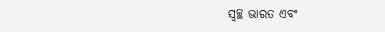ସ୍ୱଚ୍ଛ ଭାରତ ଏବଂ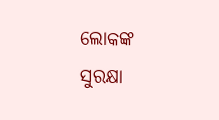ଲୋକଙ୍କ ସୁରକ୍ଷା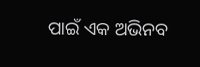ପାଇଁ ଏକ ଅଭିନବ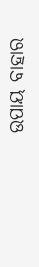ଉପାୟ ବାହାର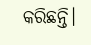କରିଛନ୍ତି।